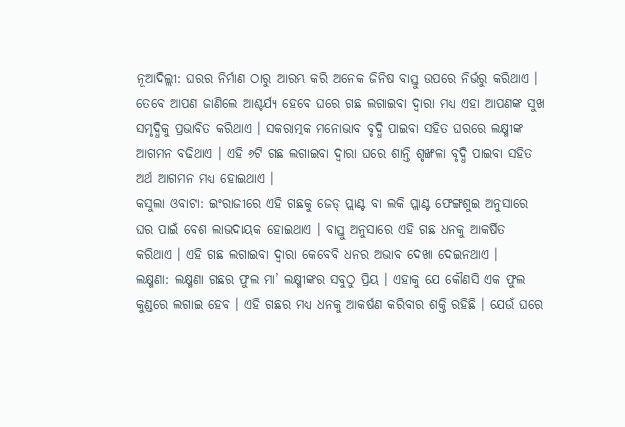ନୂଆଦିଲ୍ଲୀ: ଘରର ନିର୍ମାଣ ଠାରୁ ଆରମ୍ଭ କରି ଅନେକ ଜିନିଷ ବାସ୍ତୁ ଉପରେ ନିର୍ଭରୁ କରିଥାଏ । ତେବେ ଆପଣ ଜାଣିଲେ ଆଶ୍ଚର୍ଯ୍ୟ ହେବେ ଘରେ ଗଛ ଲଗାଇବା ଦ୍ୱାରା ମଧ୍ୟ ଏହା ଆପଣଙ୍କ ସୁଖ ସମୃଦ୍ଧିକୁ ପ୍ରଭାବିତ କରିଥାଏ । ସକରାତ୍ମକ ମନୋଭାବ ବୃଦ୍ଧି ପାଇବା ସହିତ ଘରରେ ଲକ୍ଷ୍ମୀଙ୍କ ଆଗମନ ବଢିଥାଏ । ଏହି ୬ଟି ଗଛ ଲଗାଇବା ଦ୍ୱାରା ଘରେ ଶାନ୍ତି ଶୃଙ୍ଖଳା ବୃଦ୍ଧି ପାଇବା ସହିତ ଅର୍ଥ ଆଗମନ ମଧ୍ୟ ହୋଇଥାଏ ।
କସୁଲା ଓବାଟା: ଇଂରାଜୀରେ ଏହି ଗଛକୁ ଜେଡ୍ ପ୍ଲାଣ୍ଟ ବା ଲକି ପ୍ଲାଣ୍ଟ ଫେଙ୍ଗଶୁଇ ଅନୁସାରେ ଘର ପାଇଁ ବେଶ ଲାଭଦାୟକ ହୋଇଥାଏ । ବାସ୍ତୁ ଅନୁସାରେ ଏହି ଗଛ ଧନକୁ ଆକର୍ଷିତ କରିଥାଏ । ଏହି ଗଛ ଲଗାଇବା ଦ୍ୱାରା କେବେବି ଧନର ଅଭାବ ଦେଖା ଦେଇନଥାଏ ।
ଲକ୍ଷ୍ମଣା: ଲକ୍ଷ୍ମଣା ଗଛର ଫୁଲ ମା’ ଲକ୍ଷ୍ମୀଙ୍କର ସବୁଠୁ ପ୍ରିୟ । ଏହାକୁ ଯେ କୌଣସି ଏକ ଫୁଲ କୁଣ୍ଡରେ ଲଗାଇ ହେବ । ଏହି ଗଛର ମଧ୍ୟ ଧନକୁ ଆକର୍ଷଣ କରିବାର ଶକ୍ତି ରହିଛି । ଯେଉଁ ଘରେ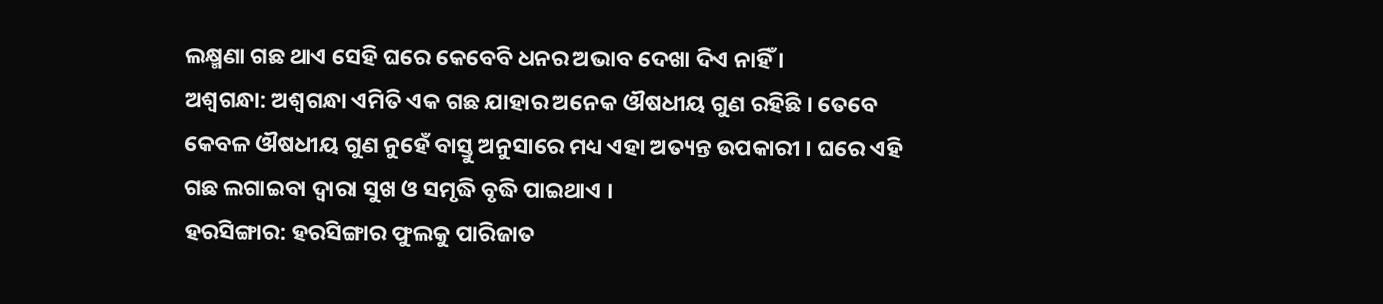ଲକ୍ଷ୍ମଣା ଗଛ ଥାଏ ସେହି ଘରେ କେବେବି ଧନର ଅଭାବ ଦେଖା ଦିଏ ନାହିଁ ।
ଅଶ୍ୱଗନ୍ଧା: ଅଶ୍ୱଗନ୍ଧା ଏମିତି ଏକ ଗଛ ଯାହାର ଅନେକ ଔଷଧୀୟ ଗୁଣ ରହିଛି । ତେବେ କେବଳ ଔଷଧୀୟ ଗୁଣ ନୁହେଁ ବାସ୍ତୁ ଅନୁସାରେ ମଧ୍ୟ ଏହା ଅତ୍ୟନ୍ତ ଉପକାରୀ । ଘରେ ଏହି ଗଛ ଲଗାଇବା ଦ୍ୱାରା ସୁଖ ଓ ସମୃଦ୍ଧି ବୃଦ୍ଧି ପାଇଥାଏ ।
ହରସିଙ୍ଗାର: ହରସିଙ୍ଗାର ଫୁଲକୁ ପାରିଜାତ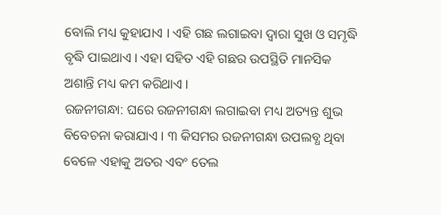ବୋଲି ମଧ୍ୟ କୁହାଯାଏ । ଏହି ଗଛ ଲଗାଇବା ଦ୍ୱାରା ସୁଖ ଓ ସମୃଦ୍ଧି ବୃଦ୍ଧି ପାଇଥାଏ । ଏହା ସହିତ ଏହି ଗଛର ଉପସ୍ଥିତି ମାନସିକ ଅଶାନ୍ତି ମଧ୍ୟ କମ କରିଥାଏ ।
ରଜନୀଗନ୍ଧା: ଘରେ ରଜନୀଗନ୍ଧା ଲଗାଇବା ମଧ୍ୟ ଅତ୍ୟନ୍ତ ଶୁଭ ବିବେଚନା କରାଯାଏ । ୩ କିସମର ରଜନୀଗନ୍ଧା ଉପଲବ୍ଧ ଥିବା ବେଳେ ଏହାକୁ ଅତର ଏବଂ ତେଲ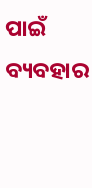ପାଇଁ ବ୍ୟବହାର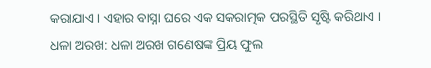କରାଯାଏ । ଏହାର ବାସ୍ନା ଘରେ ଏକ ସକରାତ୍ମକ ପରସ୍ଥିତି ସୃଷ୍ଟି କରିଥାଏ ।
ଧଳା ଅରଖ: ଧଳା ଅରଖ ଗଣେଷଙ୍କ ପ୍ରିୟ ଫୁଲ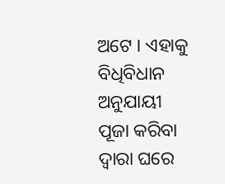ଅଟେ । ଏହାକୁ ବିଧିବିଧାନ ଅନୁଯାୟୀ ପୂଜା କରିବା ଦ୍ୱାରା ଘରେ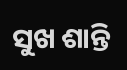ସୁଖ ଶାନ୍ତି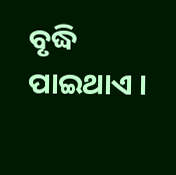ବୃଦ୍ଧି ପାଇଥାଏ ।